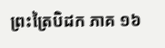ព្រះត្រៃបិដក ភាគ ១៦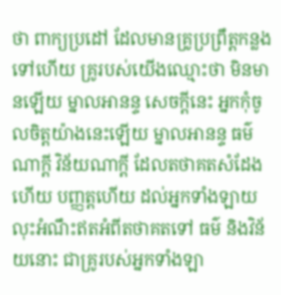ថា ពាក្យប្រដៅ ដែលមានគ្រូប្រព្រឹត្តកន្លងទៅហើយ គ្រូរបស់យើងឈ្មោះថា មិនមានឡើយ ម្នាលអានន្ទ សេចក្តីនេះ អ្នកកុំចូលចិត្តយ៉ាងនេះឡើយ ម្នាលអានន្ទ ធម៌ណាក្តី វិន័យណាក្តី ដែលតថាគតសំដែងហើយ បញ្ញត្តហើយ ដល់អ្នកទាំងឡាយ លុះអំណឹះឥតអំពីតថាគតទៅ ធម៌ និងវិន័យនោះ ជាគ្រូរបស់អ្នកទាំងឡា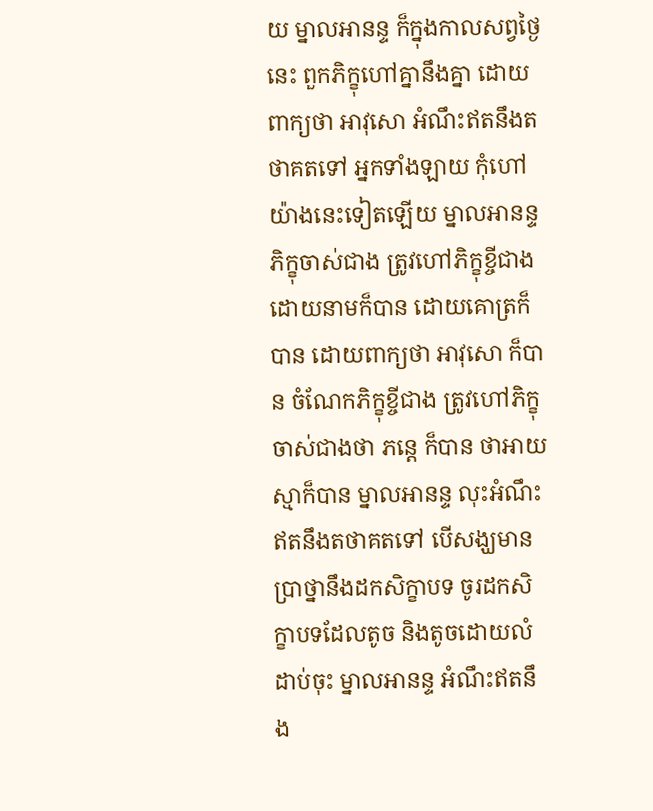យ ម្នាលអានន្ទ ក៏ក្នុងកាលសព្វថ្ងៃនេះ ពួកភិក្ខុហៅគ្នានឹងគ្នា ដោយពាក្យថា អាវុសោ អំណឹះឥតនឹងតថាគតទៅ អ្នកទាំងឡាយ កុំហៅយ៉ាងនេះទៀតឡើយ ម្នាលអានន្ទ ភិក្ខុចាស់ជាង ត្រូវហៅភិក្ខុខ្ចីជាង ដោយនាមក៏បាន ដោយគោត្រក៏បាន ដោយពាក្យថា អាវុសោ ក៏បាន ចំណែកភិក្ខុខ្ចីជាង ត្រូវហៅភិក្ខុចាស់ជាងថា ភន្តេ ក៏បាន ថាអាយស្មាក៏បាន ម្នាលអានន្ទ លុះអំណឹះឥតនឹងតថាគតទៅ បើសង្ឃមានប្រាថ្នានឹងដកសិក្ខាបទ ចូរដកសិក្ខាបទដែលតូច និងតូចដោយលំដាប់ចុះ ម្នាលអានន្ទ អំណឹះឥតនឹង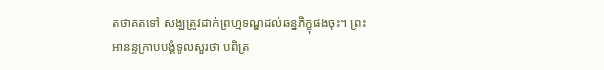តថាគតទៅ សង្ឃត្រូវដាក់ព្រហ្មទណ្ឌដល់ឆន្នភិក្ខុផងចុះ។ ព្រះអានន្ទក្រាបបង្គំទូលសួរថា បពិត្រ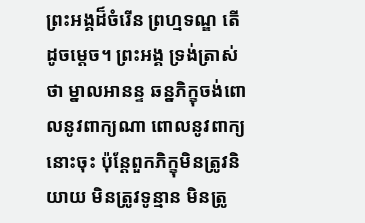ព្រះអង្គដ៏ចំរើន ព្រហ្មទណ្ឌ តើដូចម្តេច។ ព្រះអង្គ ទ្រង់ត្រាស់ថា ម្នាលអានន្ទ ឆន្នភិក្ខុចង់ពោលនូវពាក្យណា ពោលនូវពាក្យនោះចុះ ប៉ុន្តែពួកភិក្ខុមិនត្រូវនិយាយ មិនត្រូវទូន្មាន មិនត្រូ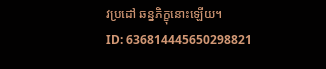វប្រដៅ ឆន្នភិក្ខុនោះឡើយ។
ID: 636814445650298821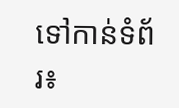ទៅកាន់ទំព័រ៖